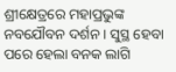ଶ୍ରୀକ୍ଷେତ୍ରରେ ମହାପ୍ରଭୁଙ୍କ ନବଯୌବନ ଦର୍ଶନ । ସୁସ୍ଥ ହେବା ପରେ ହେଲା ବନକ ଲାଗି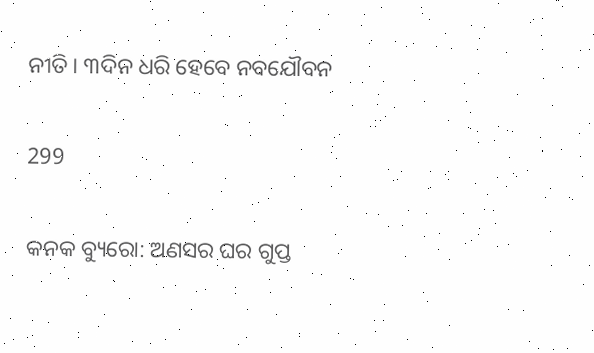ନୀତି । ୩ଦିନ ଧରି ହେବେ ନବଯୌବନ

299

କନକ ବ୍ୟୁରୋ: ଅଣସର ଘର ଗୁପ୍ତ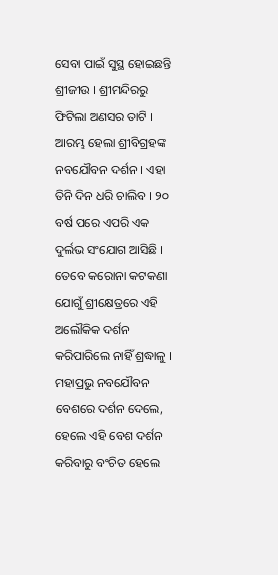ସେବା ପାଇଁ ସୁସ୍ଥ ହୋଇଛନ୍ତି ଶ୍ରୀଜୀଉ । ଶ୍ରୀମନ୍ଦିରରୁ ଫିଟିଲା ଅଣସର ତାଟି । ଆରମ୍ଭ ହେଲା ଶ୍ରୀବିଗ୍ରହଙ୍କ ନବଯୌବନ ଦର୍ଶନ । ଏହା ତିନି ଦିନ ଧରି ଚାଲିବ । ୨୦ ବର୍ଷ ପରେ ଏପରି ଏକ ଦୁର୍ଲଭ ସଂଯୋଗ ଆସିଛି । ତେବେ କରୋନା କଟକଣା ଯୋଗୁଁ ଶ୍ରୀକ୍ଷେତ୍ରରେ ଏହି ଅଲୌକିକ ଦର୍ଶନ କରିପାରିଲେ ନାହିଁ ଶ୍ରଦ୍ଧାଳୁ । ମହାପ୍ରଭୁ ନବଯୌବନ ବେଶରେ ଦର୍ଶନ ଦେଲେ, ହେଲେ ଏହି ବେଶ ଦର୍ଶନ କରିବାରୁ ବଂଚିତ ହେଲେ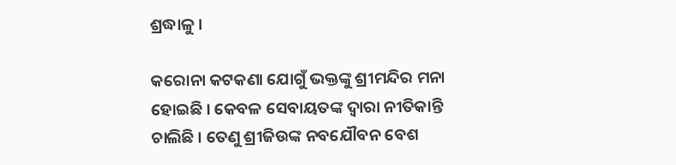ଶ୍ରଦ୍ଧାଳୁ ।

କରୋନା କଟକଣା ଯୋଗୁଁ ଭକ୍ତଙ୍କୁ ଶ୍ରୀମନ୍ଦିର ମନା ହୋଇଛି । କେବଳ ସେବାୟତଙ୍କ ଦ୍ୱାରା ନୀତିକାନ୍ତି ଚାଲିଛି । ତେଣୁ ଶ୍ରୀଜିଉଙ୍କ ନବଯୌବନ ବେଶ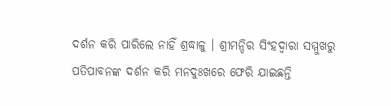ଦର୍ଶନ କରି ପାରିଲେ ନାହିଁ ଶ୍ରଦ୍ଧାଳୁ । ଶ୍ରୀମନ୍ଦିର ସିଂହଦ୍ୱାରା ସମ୍ମୁଖରୁ ପତିପାବନଙ୍କ ଦର୍ଶନ କରି ମନଦୁଃଖରେ ଫେରି ଯାଇଛନ୍ତି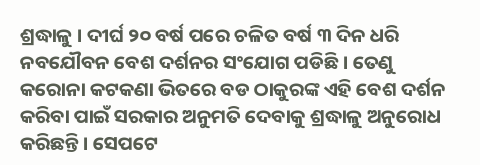ଶ୍ରଦ୍ଧାଳୁ । ଦୀର୍ଘ ୨୦ ବର୍ଷ ପରେ ଚଳିତ ବର୍ଷ ୩ ଦିନ ଧରି ନବଯୌବନ ବେଶ ଦର୍ଶନର ସଂଯୋଗ ପଡିଛି । ତେଣୁ କରୋନା କଟକଣା ଭିତରେ ବଡ ଠାକୁରଙ୍କ ଏହି ବେଶ ଦର୍ଶନ କରିବା ପାଇଁ ସରକାର ଅନୁମତି ଦେବାକୁ ଶ୍ରଦ୍ଧାଳୁ ଅନୁରୋଧ କରିଛନ୍ତି । ସେପଟେ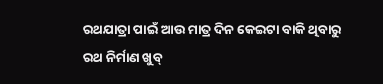ରଥଯାତ୍ରା ପାଇଁ ଆଉ ମାତ୍ର ଦିନ କେଇଟା ବାକି ଥିବାରୁ ରଥ ନିର୍ମାଣ ଖୁବ୍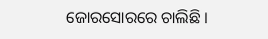ଜୋରସୋରରେ ଚାଲିଛି ।